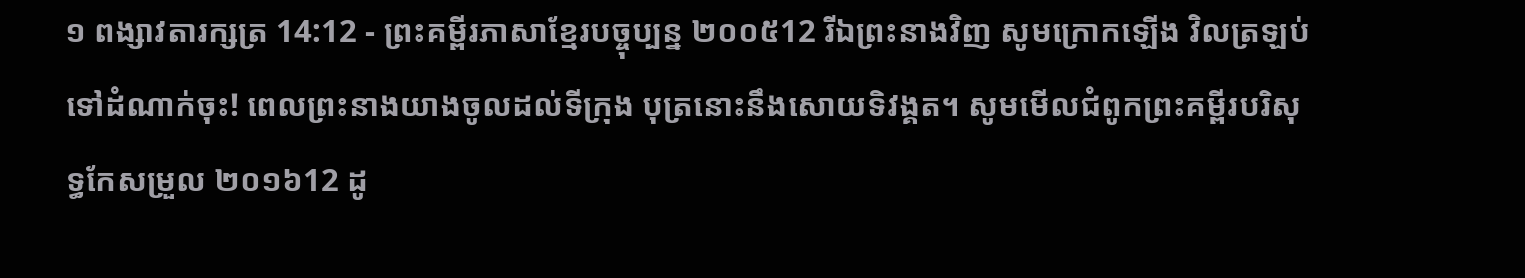១ ពង្សាវតារក្សត្រ 14:12 - ព្រះគម្ពីរភាសាខ្មែរបច្ចុប្បន្ន ២០០៥12 រីឯព្រះនាងវិញ សូមក្រោកឡើង វិលត្រឡប់ទៅដំណាក់ចុះ! ពេលព្រះនាងយាងចូលដល់ទីក្រុង បុត្រនោះនឹងសោយទិវង្គត។ សូមមើលជំពូកព្រះគម្ពីរបរិសុទ្ធកែសម្រួល ២០១៦12 ដូ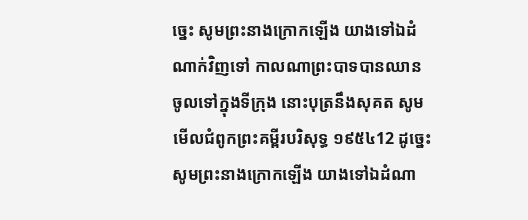ច្នេះ សូមព្រះនាងក្រោកឡើង យាងទៅឯដំណាក់វិញទៅ កាលណាព្រះបាទបានឈានចូលទៅក្នុងទីក្រុង នោះបុត្រនឹងសុគត សូមមើលជំពូកព្រះគម្ពីរបរិសុទ្ធ ១៩៥៤12 ដូច្នេះ សូមព្រះនាងក្រោកឡើង យាងទៅឯដំណា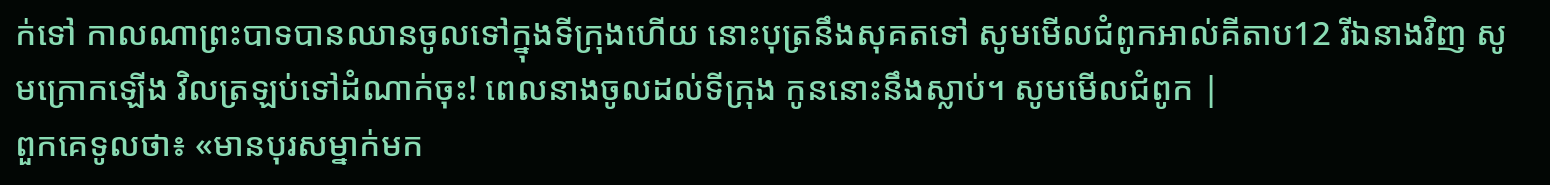ក់ទៅ កាលណាព្រះបាទបានឈានចូលទៅក្នុងទីក្រុងហើយ នោះបុត្រនឹងសុគតទៅ សូមមើលជំពូកអាល់គីតាប12 រីឯនាងវិញ សូមក្រោកឡើង វិលត្រឡប់ទៅដំណាក់ចុះ! ពេលនាងចូលដល់ទីក្រុង កូននោះនឹងស្លាប់។ សូមមើលជំពូក |
ពួកគេទូលថា៖ «មានបុរសម្នាក់មក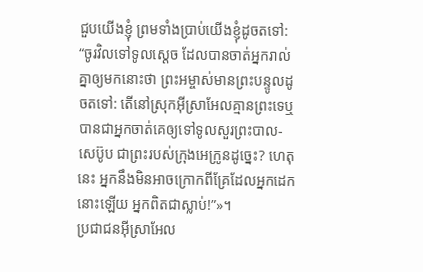ជួបយើងខ្ញុំ ព្រមទាំងប្រាប់យើងខ្ញុំដូចតទៅ: “ចូរវិលទៅទូលស្ដេច ដែលបានចាត់អ្នករាល់គ្នាឲ្យមកនោះថា ព្រះអម្ចាស់មានព្រះបន្ទូលដូចតទៅ: តើនៅស្រុកអ៊ីស្រាអែលគ្មានព្រះទេឬ បានជាអ្នកចាត់គេឲ្យទៅទូលសួរព្រះបាល-សេប៊ូប ជាព្រះរបស់ក្រុងអេក្រូនដូច្នេះ? ហេតុនេះ អ្នកនឹងមិនអាចក្រោកពីគ្រែដែលអ្នកដេកនោះឡើយ អ្នកពិតជាស្លាប់!”»។
ប្រជាជនអ៊ីស្រាអែល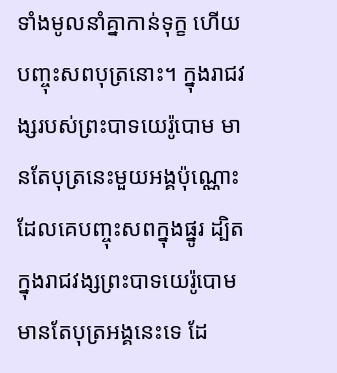ទាំងមូលនាំគ្នាកាន់ទុក្ខ ហើយបញ្ចុះសពបុត្រនោះ។ ក្នុងរាជវង្សរបស់ព្រះបាទយេរ៉ូបោម មានតែបុត្រនេះមួយអង្គប៉ុណ្ណោះ ដែលគេបញ្ចុះសពក្នុងផ្នូរ ដ្បិតក្នុងរាជវង្សព្រះបាទយេរ៉ូបោមមានតែបុត្រអង្គនេះទេ ដែ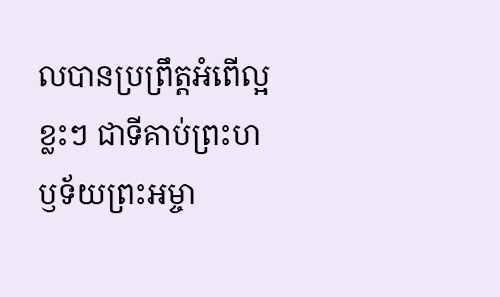លបានប្រព្រឹត្តអំពើល្អខ្លះៗ ជាទីគាប់ព្រះហឫទ័យព្រះអម្ចា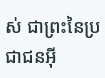ស់ ជាព្រះនៃប្រជាជនអ៊ី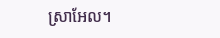ស្រាអែល។